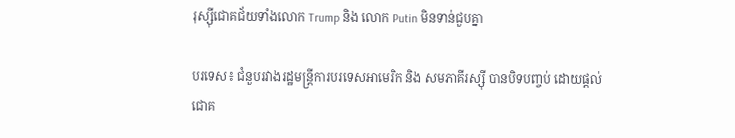រុស្ស៊ីជោគជ័យទាំងលោក Trump និង លោក Putin មិនទាន់ជួបគ្នា

បរទេស៖ ជំនួបរវាងរដ្ឋមន្ត្រីការបរទេសអាមេរិក និង សមភាគីរស្ស៊ី បានបិទបញ្ចប់ ដោយផ្តល់ជោគ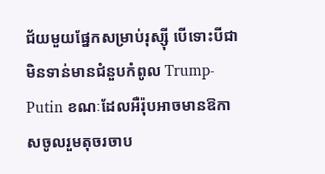ជ័យមួយផ្នែកសម្រាប់រុស្ស៊ី បើទោះបីជាមិនទាន់មានជំនួបកំពូល Trump- Putin ខណៈដែលអឺរ៉ុបអាចមានឱកាសចូលរួមតុចរចាប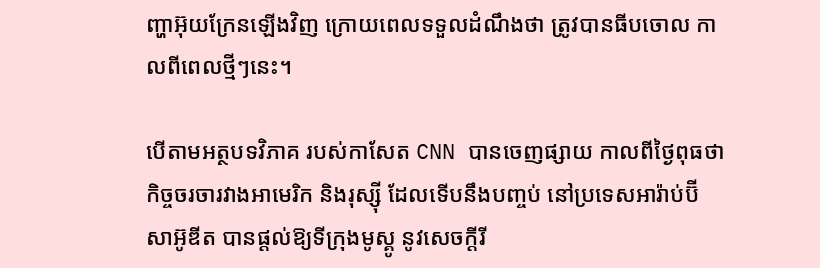ញ្ហាអ៊ុយក្រែនឡើងវិញ ក្រោយពេលទទួលដំណឹងថា ត្រូវបានធីបចោល កាលពីពេលថ្មីៗនេះ។

បើតាមអត្ថបទវិភាគ របស់កាសែត CNN បានចេញផ្សាយ កាលពីថ្ងៃពុធថា កិច្ចចរចារវាងអាមេរិក និងរុស្ស៊ី ដែលទើបនឹងបញ្ចប់ នៅប្រទេសអារ៉ាប់ប៊ី សាអ៊ូឌីត បានផ្តល់ឱ្យទីក្រុងមូស្គូ នូវសេចក្តីរី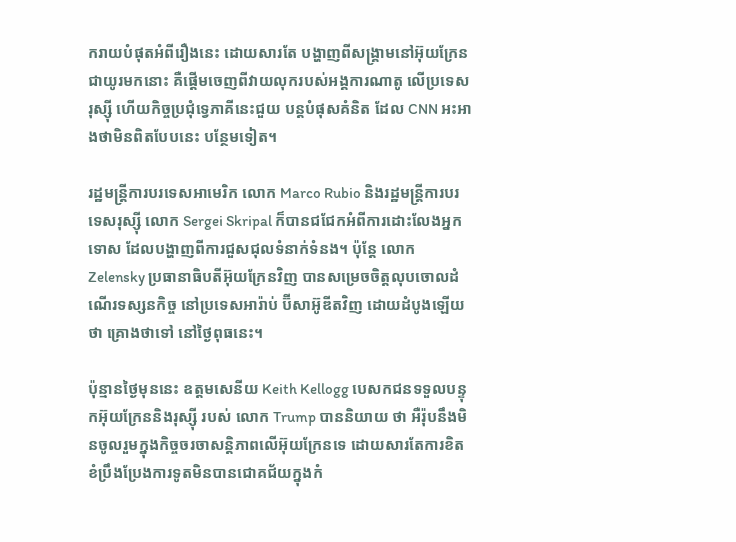ករាយបំផុតអំពីរឿងនេះ ដោយសារតែ បង្ហាញពីសង្គ្រាមនៅអ៊ុយក្រែន ជាយូរមកនោះ គឺផ្តើមចេញពីវាយលុករបស់អង្គការណាតូ លើប្រទេសរុស្ស៊ី ហើយកិច្ចប្រជុំទ្វេភាគីនេះជួយ បន្តបំផុសគំនិត ដែល CNN អះអាងថាមិនពិតបែបនេះ បន្ថែមទៀត។

រដ្ឋមន្ត្រីការបរទេសអាមេរិក លោក Marco Rubio និងរដ្ឋមន្ត្រីការបរទេសរុស្ស៊ី លោក Sergei Skripal ក៏បានជជែកអំពីការដោះលែងអ្នកទោស ដែលបង្ហាញពីការជួសជុលទំនាក់ទំនង។ ប៉ុន្តែ លោក Zelensky ប្រធានាធិបតីអ៊ុយក្រែនវិញ បានសម្រេចចិត្តលុបចោលដំណើរទស្សនកិច្ច នៅប្រទេសអារ៉ាប់ ប៊ីសាអ៊ូឌីតវិញ ដោយដំបូងឡើយថា គ្រោងថាទៅ នៅថ្ងៃពុធនេះ។

ប៉ុន្មានថ្ងៃមុននេះ ឧត្តមសេនីយ Keith Kellogg បេសកជនទទួលបន្ទុកអ៊ុយក្រែននិងរុស្ស៊ី របស់ លោក Trump បាននិយាយ ថា អឺរ៉ុបនឹងមិនចូលរួមក្នុងកិច្ចចរចាសន្តិភាពលើអ៊ុយក្រែនទេ ដោយសារតែការខិតខំប្រឹងប្រែងការទូតមិនបានជោគជ័យក្នុងកំ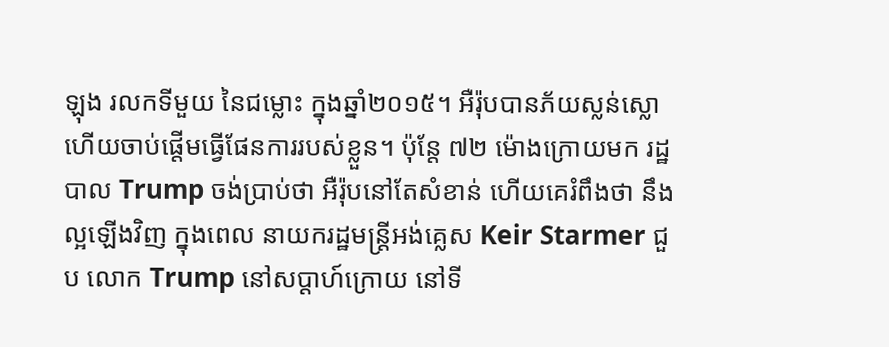ឡុង រលកទីមួយ នៃជម្លោះ ក្នុងឆ្នាំ២០១៥។ អឺរ៉ុបបានភ័យស្លន់ស្លោ ហើយចាប់ផ្តើមធ្វើផែនការរបស់ខ្លួន។ ប៉ុន្តែ ៧២ ម៉ោងក្រោយមក រដ្ឋបាល Trump ចង់ប្រាប់ថា អឺរ៉ុបនៅតែសំខាន់ ហើយគេរំពឹងថា នឹងល្អឡើងវិញ ក្នុងពេល នាយករដ្ឋមន្ត្រីអង់គ្លេស Keir Starmer ជួប លោក Trump នៅសប្តាហ៍ក្រោយ នៅទី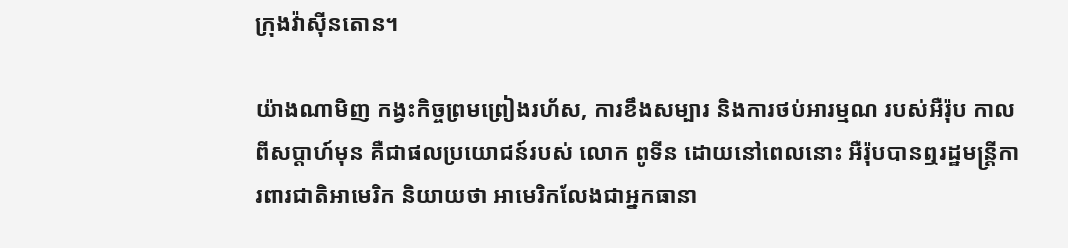ក្រុងវ៉ាស៊ីនតោន។

យ៉ាងណាមិញ កង្វះកិច្ចព្រមព្រៀងរហ័ស, ការខឹងសម្បារ និងការថប់អារម្មណ របស់អឺរ៉ុប កាលពីសប្តាហ៍មុន គឺជាផលប្រយោជន៍របស់ លោក ពូទីន ដោយនៅពេលនោះ អឺរ៉ុបបានឮរដ្ឋមន្ត្រីការពារជាតិអាមេរិក និយាយថា អាមេរិកលែងជាអ្នកធានា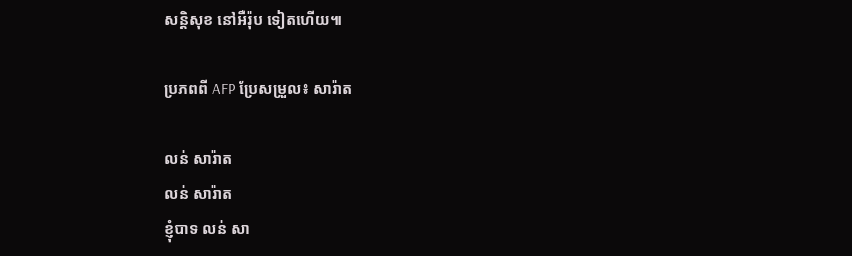សន្តិសុខ នៅអឺរ៉ុប ទៀតហើយ៕

ប្រភពពី AFP ប្រែសម្រួល៖ សារ៉ាត

លន់ សារ៉ាត
លន់ សារ៉ាត
ខ្ញុំបាទ លន់ សា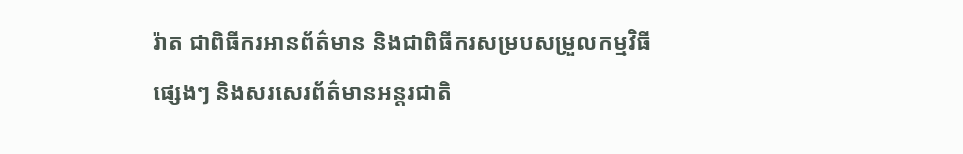រ៉ាត ជាពិធីករអានព័ត៌មាន និងជាពិធីករសម្របសម្រួលកម្មវិធីផ្សេងៗ និងសរសេរព័ត៌មានអន្តរជាតិ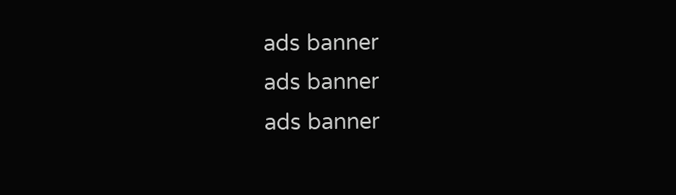ads banner
ads banner
ads banner